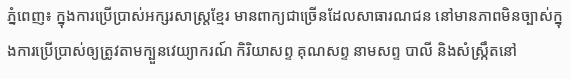ភ្នំពេញ៖ ក្នុងការប្រើប្រាស់អក្សរសាស្ត្រខ្មែរ មានពាក្យជាច្រើនដែលសាធារណជន នៅមានភាពមិនច្បាស់ក្នុងការប្រើប្រាស់ឲ្យត្រូវតាមក្បួនវេយ្យាករណ៍ កិរិយាសព្ទ គុណសព្ទ នាមសព្ទ បាលី និងសំស្ក្រឹតនៅ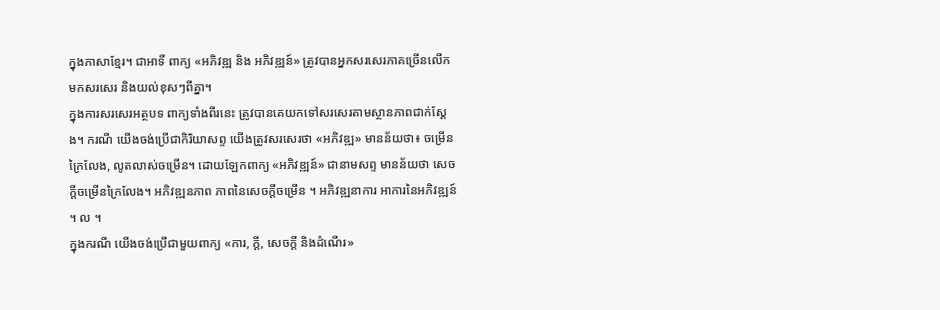ក្នុងភាសាខ្មែរ។ ជាអាទិ៍ ពាក្យ «អភិវឌ្ឍ និង អភិវឌ្ឍន៍» ត្រូវបានអ្នកសរសេរភាគច្រើនលើកមកសរសេរ និងយល់ខុសៗពីគ្នា។
ក្នុងការសរសេរអត្ថបទ ពាក្យទាំងពីរនេះ ត្រូវបានគេយកទៅសរសេរតាមស្ថានភាពជាក់ស្ដែង។ ករណី យើងចង់ប្រើជាកិរិយាសព្ទ យើងត្រូវសរសេរថា «អភិវឌ្ឍ» មានន័យថា៖ ចម្រើនក្រៃលែង, លូតលាស់ចម្រើន។ ដោយឡែកពាក្យ «អភិវឌ្ឍន៍» ជានាមសព្ទ មានន័យថា សេចក្ដីចម្រើនក្រៃលែង។ អភិវឌ្ឍនភាព ភាពនៃសេចក្ដីចម្រើន ។ អភិវឌ្ឍនាការ អាការនៃអភិវឌ្ឍន៍ ។ ល ។
ក្នុងករណី យើងចង់ប្រើជាមួយពាក្យ «ការ, ក្ដី, សេចក្ដី និងដំណើរ»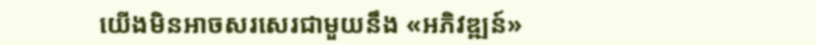យើងមិនអាចសរសេរជាមួយនឹង «អភិវឌ្ឍន៍»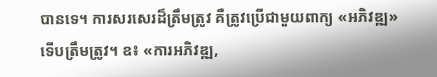បានទេ។ ការសរសេរដ៏ត្រឹមត្រូវ គឺត្រូវប្រើជាមួយពាក្យ «អភិវឌ្ឍ» ទើបត្រឹមត្រូវ។ ឧ៖ «ការអភិវឌ្ឍ,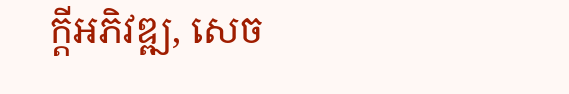ក្ដីអភិវឌ្ឍ, សេច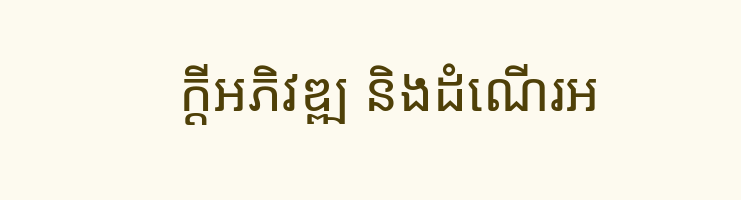ក្ដីអភិវឌ្ឍ និងដំណើរអ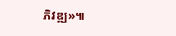ភិវឌ្ឍ»៕